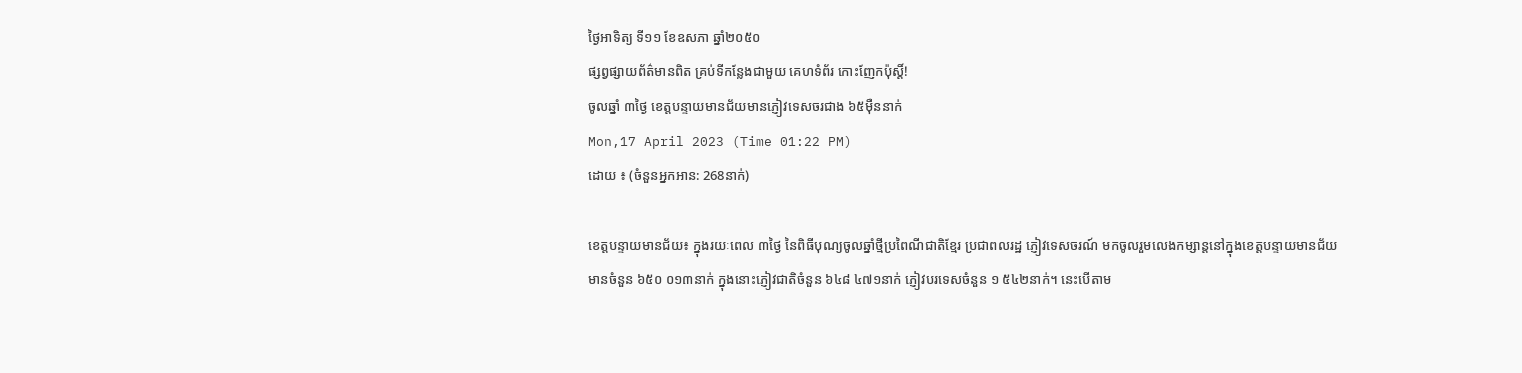ថ្ងៃអាទិត្យ ទី១១ ខែឧសភា ឆ្នាំ២០៥០
ផ្សព្វផ្សាយព័ត៌មានពិត គ្រប់ទីកន្លែងជាមួយ គេហទំព័រ កោះញែកប៉ុស្តិ៍!
ចូលឆ្នាំ ៣ថ្ងៃ ខេត្តបន្ទាយមានជ័យមានភ្ញៀវទេសចរជាង ៦៥ម៉ឺននាក់
Mon,17 April 2023 (Time 01:22 PM)
ដោយ ៖ (ចំនួនអ្នកអាន: 268នាក់)

ខេត្តបន្ទាយមានជ័យ៖ ក្នុងរយៈពេល ៣ថ្ងៃ នៃពិធីបុណ្យចូលឆ្នាំថ្មីប្រពៃណីជាតិខ្មែរ ប្រជាពលរដ្ឋ ភ្ញៀវទេសចរណ៍ មកចូលរួមលេងកម្សាន្តនៅក្នុងខេត្តបន្ទាយមានជ័យ មានចំនួន ៦៥០ ០១៣នាក់ ក្នុងនោះភ្ញៀវជាតិចំនួន ៦៤៨ ៤៧១នាក់ ភ្ញៀវបរទេសចំនួន ១ ៥៤២នាក់។ នេះបើតាម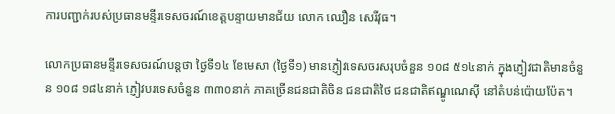ការបញ្ជាក់របស់ប្រធានមន្ទីរទេសចរណ៍ខេត្តបន្ទាយមានជ័យ លោក ឈឿន សេរីវុធ។

លោកប្រធានមន្ទីរទេសចរណ៍បន្តថា ថ្ងៃទី១៤ ខែមេសា (ថ្ងៃទី១) មានភ្ញៀវទេសចរសរុបចំនួន ១០៨ ៥១៤នាក់ ក្នុងភ្ញៀវជាតិមានចំនួន ១០៨ ១៨៤នាក់ ភ្ញៀវបរទេសចំនួន ៣៣០នាក់ ភាគច្រើនជនជាតិចិន ជនជាតិថៃ ជនជាតិឥណ្ឌូណេស៊ី នៅតំបន់ប៉ោយប៉ែត។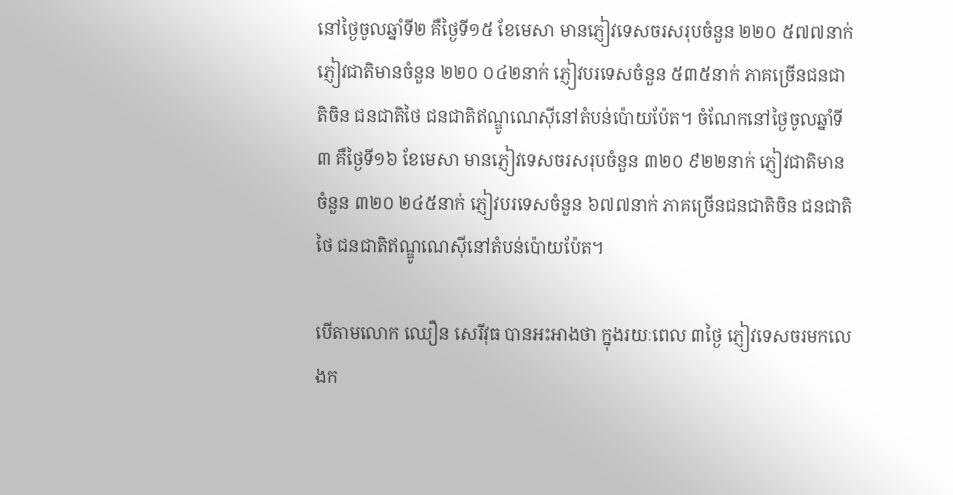នៅថ្ងៃចូលឆ្នាំទី២ គឺថ្ងៃទី១៥ ខែមេសា មានភ្ញៀវទេសចរសរុបចំនួន ២២០ ៥៧៧នាក់ ភ្ញៀវជាតិមានចំនួន ២២០ ០៤២នាក់ ភ្ញៀវបរទេសចំនួន ៥៣៥នាក់ ភាគច្រើនជនជាតិចិន ជនជាតិថៃ ជនជាតិឥណ្ឌូណេស៊ីនៅតំបន់ប៉ោយប៉ែត។ ចំណែកនៅថ្ងៃចូលឆ្នាំទី៣ គឺថ្ងៃទី១៦ ខែមេសា មានភ្ញៀវទេសចរសរុបចំនួន ៣២០ ៩២២នាក់ ភ្ញៀវជាតិមានចំនួន ៣២០ ២៤៥នាក់ ភ្ញៀវបរទេសចំនួន ៦៧៧នាក់ ភាគច្រើនជនជាតិចិន ជនជាតិថៃ ជនជាតិឥណ្ឌូណេស៊ីនៅតំបន់ប៉ោយប៉ែត។

បើតាមលោក ឈឿន សេរីវុធ បានអះអាងថា ក្នុងរយៈពេល ៣ថ្ងៃ ភ្ញៀវទេសចរមកលេងក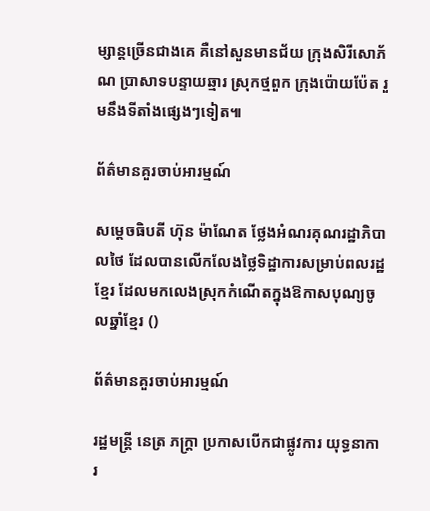ម្សាន្តច្រើនជាងគេ គឺនៅសួនមានជ័យ ក្រុងសិរីសោភ័ណ ប្រាសាទបន្ទាយឆ្មារ ស្រុកថ្មពួក ក្រុងប៉ោយប៉ែត រួមនឹងទីតាំងផ្សេងៗទៀត៕

ព័ត៌មានគួរចាប់អារម្មណ៍

សម្ដេចធិបតី ហ៊ុន ម៉ាណែត ថ្លែងអំណរគុណរដ្ឋាភិបាលថៃ ដែលបានលើកលែងថ្លៃទិដ្ឋាការសម្រាប់ពលរដ្ឋខ្មែរ ដែលមកលេងស្រុកកំណើតក្នុងឱកាសបុណ្យចូលឆ្នាំខ្មែរ ()

ព័ត៌មានគួរចាប់អារម្មណ៍

រដ្ឋមន្ត្រី នេត្រ ភក្ត្រា ប្រកាសបើកជាផ្លូវការ យុទ្ធនាការ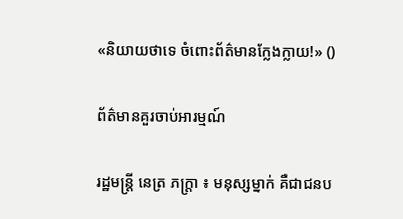«និយាយថាទេ ចំពោះព័ត៌មានក្លែងក្លាយ!» ()

ព័ត៌មានគួរចាប់អារម្មណ៍

រដ្ឋមន្ត្រី នេត្រ ភក្ត្រា ៖ មនុស្សម្នាក់ គឺជាជនប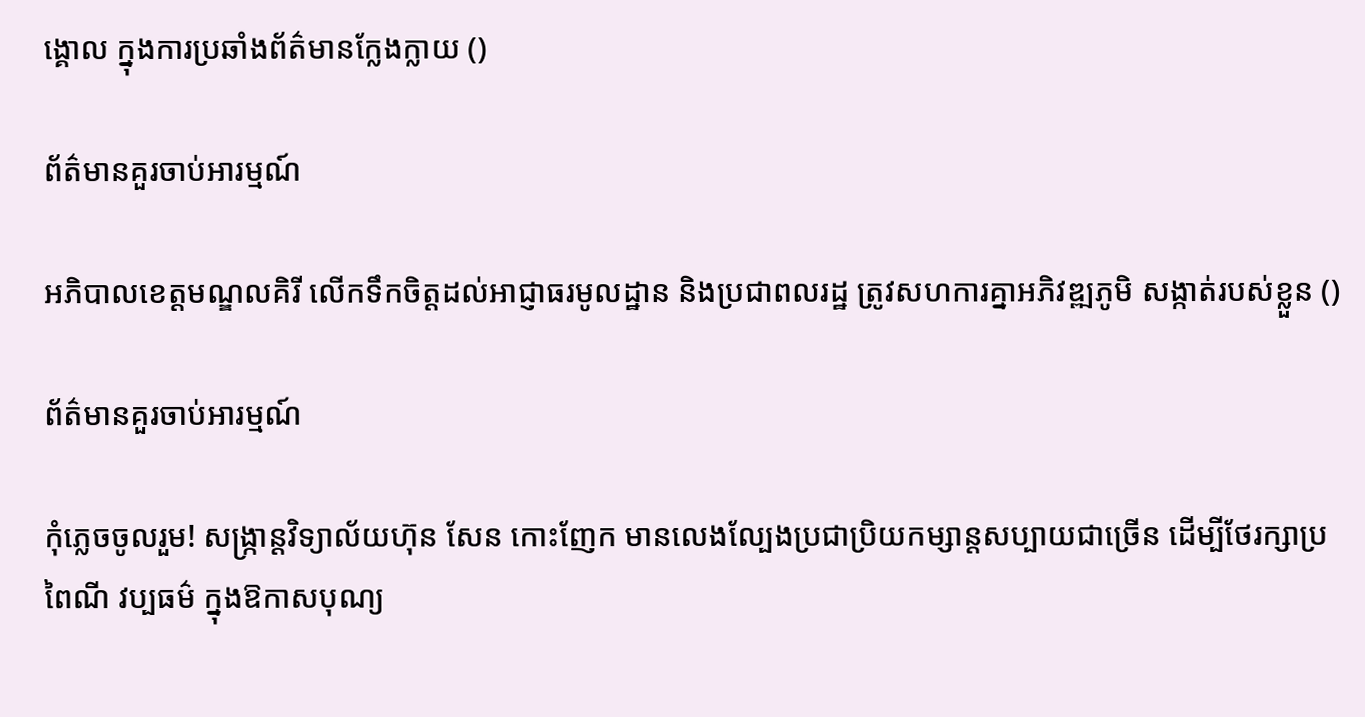ង្គោល ក្នុងការប្រឆាំងព័ត៌មានក្លែងក្លាយ ()

ព័ត៌មានគួរចាប់អារម្មណ៍

អភិបាលខេត្តមណ្ឌលគិរី លើកទឹកចិត្តដល់អាជ្ញាធរមូលដ្ឋាន និងប្រជាពលរដ្ឋ ត្រូវសហការគ្នាអភិវឌ្ឍភូមិ សង្កាត់របស់ខ្លួន ()

ព័ត៌មានគួរចាប់អារម្មណ៍

កុំភ្លេចចូលរួម! សង្ក្រាន្តវិទ្យាល័យហ៊ុន សែន កោះញែក មានលេងល្បែងប្រជាប្រិយកម្សាន្តសប្បាយជាច្រើន ដើម្បីថែរក្សាប្រពៃណី វប្បធម៌ ក្នុងឱកាសបុណ្យ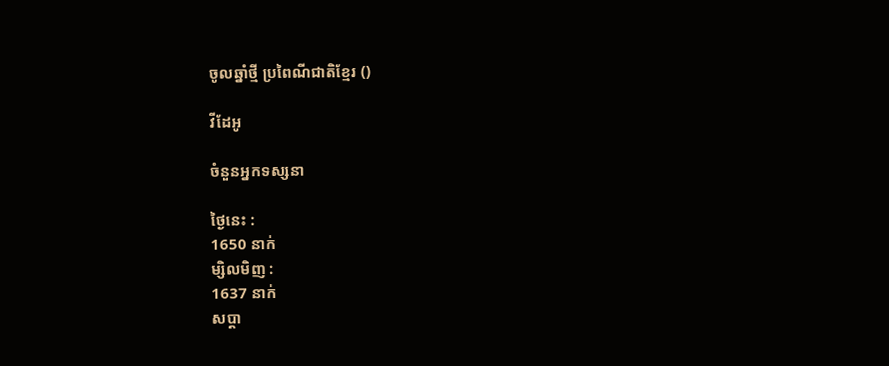ចូលឆ្នាំថ្មី ប្រពៃណីជាតិខ្មែរ ()

វីដែអូ

ចំនួនអ្នកទស្សនា

ថ្ងៃនេះ :
1650 នាក់
ម្សិលមិញ :
1637 នាក់
សប្តា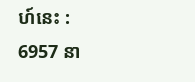ហ៍នេះ :
6957 នា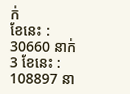ក់
ខែនេះ :
30660 នាក់
3 ខែនេះ :
108897 នា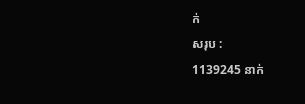ក់
សរុប :
1139245 នាក់